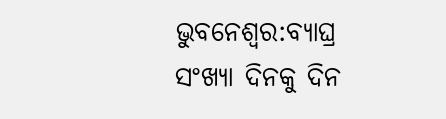ଭୁବନେଶ୍ୱର:ବ୍ୟାଘ୍ର ସଂଖ୍ୟା ଦିନକୁ ଦିନ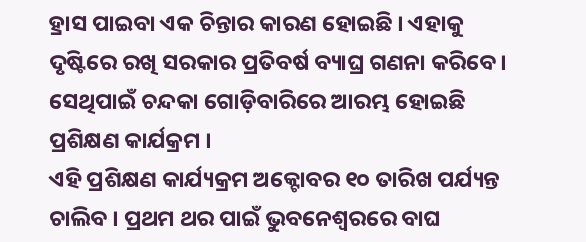ହ୍ରାସ ପାଇବା ଏକ ଚିନ୍ତାର କାରଣ ହୋଇଛି । ଏହାକୁ ଦୃଷ୍ଟିରେ ରଖି ସରକାର ପ୍ରତିବର୍ଷ ବ୍ୟାଘ୍ର ଗଣନା କରିବେ । ସେଥିପାଇଁ ଚନ୍ଦକା ଗୋଡ଼ିବାରିରେ ଆରମ୍ଭ ହୋଇଛି ପ୍ରଶିକ୍ଷଣ କାର୍ଯକ୍ରମ ।
ଏହି ପ୍ରଶିକ୍ଷଣ କାର୍ଯ୍ୟକ୍ରମ ଅକ୍ଟୋବର ୧୦ ତାରିଖ ପର୍ଯ୍ୟନ୍ତ ଚାଲିବ । ପ୍ରଥମ ଥର ପାଇଁ ଭୁବନେଶ୍ୱରରେ ବାଘ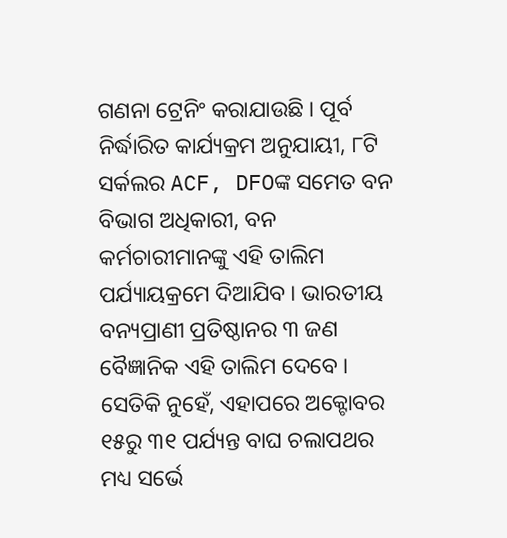ଗଣନା ଟ୍ରେନିଂ କରାଯାଉଛି । ପୂର୍ବ ନିର୍ଦ୍ଧାରିତ କାର୍ଯ୍ୟକ୍ରମ ଅନୁଯାୟୀ, ୮ଟି ସର୍କଲର ACF, DFOଙ୍କ ସମେତ ବନ ବିଭାଗ ଅଧିକାରୀ, ବନ କର୍ମଚାରୀମାନଙ୍କୁ ଏହି ତାଲିମ ପର୍ଯ୍ୟାୟକ୍ରମେ ଦିଆଯିବ । ଭାରତୀୟ ବନ୍ୟପ୍ରାଣୀ ପ୍ରତିଷ୍ଠାନର ୩ ଜଣ ବୈଜ୍ଞାନିକ ଏହି ତାଲିମ ଦେବେ ।
ସେତିକି ନୁହେଁ, ଏହାପରେ ଅକ୍ଟୋବର ୧୫ରୁ ୩୧ ପର୍ଯ୍ୟନ୍ତ ବାଘ ଚଲାପଥର ମଧ୍ୟ ସର୍ଭେ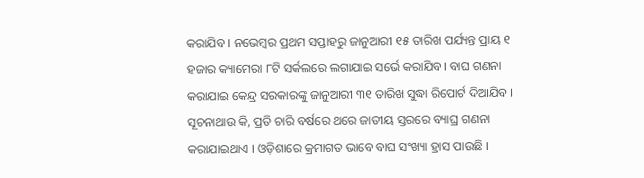କରାଯିବ । ନଭେମ୍ବର ପ୍ରଥମ ସପ୍ତାହରୁ ଜାନୁଆରୀ ୧୫ ତାରିଖ ପର୍ଯ୍ୟନ୍ତ ପ୍ରାୟ ୧ ହଜାର କ୍ୟାମେରା ୮ଟି ସର୍କଲରେ ଲଗାଯାଇ ସର୍ଭେ କରାଯିବ। ବାଘ ଗଣନା କରାଯାଇ କେନ୍ଦ୍ର ସରକାରଙ୍କୁ ଜାନୁଆରୀ ୩୧ ତାରିଖ ସୁଦ୍ଧା ରିପୋର୍ଟ ଦିଆଯିବ ।
ସୂଚନାଥାଉ କି, ପ୍ରତି ଚାରି ବର୍ଷରେ ଥରେ ଜାତୀୟ ସ୍ତରରେ ବ୍ୟାଘ୍ର ଗଣନା କରାଯାଇଥାଏ । ଓଡ଼ିଶାରେ କ୍ରମାଗତ ଭାବେ ବାଘ ସଂଖ୍ୟା ହ୍ରାସ ପାଉଛି ।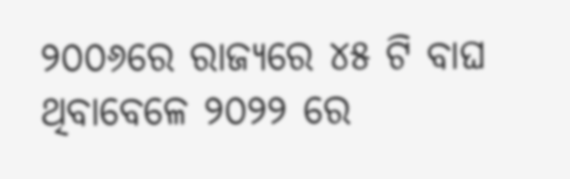୨୦୦୬ରେ ରାଜ୍ୟରେ ୪୫ ଟି ବାଘ ଥିବାବେଳେ ୨୦୨୨ ରେ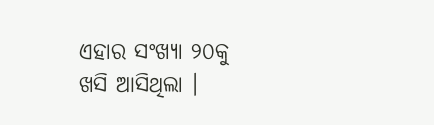ଏହାର ସଂଖ୍ୟା ୨୦କୁ ଖସି ଆସିଥିଲା ।